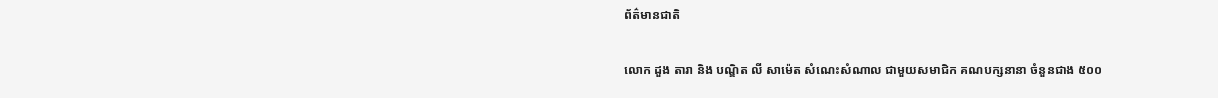ព័ត៌មានជាតិ

លោក ដួង តារា និង បណ្ឌិត លី សាម៉េត សំណេះសំណាល ជាមួយសមាជិក គណបក្សនានា ចំនួនជាង ៥០០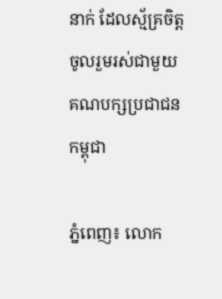នាក់ ដែលស្ម័គ្រចិត្តចូលរួមរស់ជាមួយ គណបក្សប្រជាជនកម្ពុជា

ភ្នំពេញ៖ លោក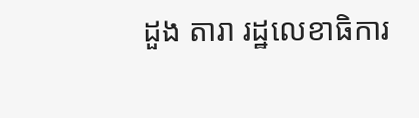ដួង តារា រដ្ឋលេខាធិការ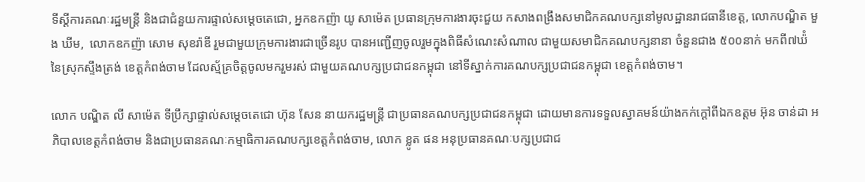ទីស្ដីការគណៈរដ្ឋមន្ត្រី និងជាជំនួយការផ្ទាល់សម្ដេចតេជោ, អ្នកឧកញ៉ា យូ សាម៉េត ប្រធានក្រុមការងារចុះជួយ កសាងពង្រឹងសមាជិកគណបក្សនៅមូលដ្ឋានរាជធានីខេត្ត, លោកបណ្ឌិត មួង ឃីម,  លោកឧកញ៉ា សោម សុខរ៉ាឌី រួមជាមួយក្រុមការងារជាច្រើនរូប បានអញ្ជើញចូលរួមក្នុងពិធីសំណេះសំណាល ជាមួយសមាជិកគណបក្សនានា ចំនួនជាង ៥០០នាក់ មកពី៧ឃ៉ំ នៃស្រុកស្ទឹងត្រង់ ខេត្តកំពង់ចាម ដែលស្ម័គ្រចិត្តចូលមករួមរស់ ជាមួយគណបក្សប្រជាជនកម្ពុជា នៅទីស្នាក់ការគណបក្សប្រជាជនកម្ពុជា ខេត្តកំពង់ចាម។

លោក បណ្ឌិត លី សាម៉េត ទីប្រឹក្សាផ្ទាល់សម្ដេចតេជោ ហ៊ុន សែន នាយករដ្ឋមន្ត្រី ជាប្រធានគណបក្សប្រជាជនកម្ពុជា ដោយមានការទទួលស្វាគមន៍យ៉ាងកក់ក្តៅពីឯកឧត្តម អ៊ុន ចាន់ដា អភិបាលខេត្តកំពង់ចាម និងជាប្រធានគណៈកម្មាធិការគណបក្សខេត្តកំពង់ចាម, លោក ខ្លូត ផន អនុប្រធានគណៈបក្សប្រជាជ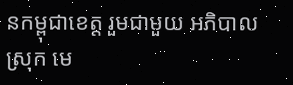នកម្ពុជាខេត្ត រួមជាមួយ អភិបាលស្រុក មេ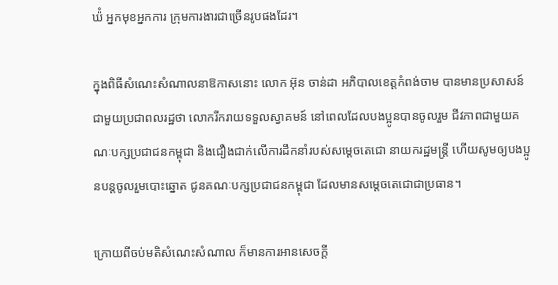ឃ៉ំ អ្នកមុខអ្នកការ ក្រុមការងារជាច្រើនរូបផងដែរ។

ក្នុងពិធីសំណេះសំណាលនាឱកាសនោះ លោក អ៊ុន ចាន់ដា អភិបាលខេត្តកំពង់ចាម បានមានប្រសាសន៍ជាមួយប្រជាពលរដ្ឋថា លោករីករាយទទួលស្វាគមន៍ នៅពេលដែលបងប្អូនបានចូលរួម ជីវភាពជាមួយគណៈបក្សប្រជាជនកម្ពុជា និងជឿងជាក់លើការដឹកនាំរបស់សម្តេចតេជោ នាយករដ្ឋមន្ត្រី ហើយសូមឲ្យបងប្អូនបន្តចូលរួមបោះឆ្នោត ជូនគណៈបក្សប្រជាជនកម្ពុជា ដែលមានសម្តេចតេជោជាប្រធាន។

ក្រោយពីចប់មតិសំណេះសំណាល ក៏មានការអានសេចក្តី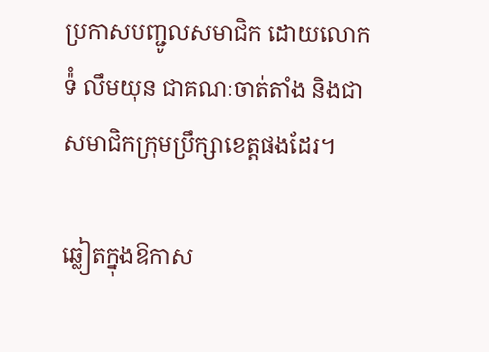ប្រកាសបញ្ជូលសមាជិក ដោយលោក ទ៉ំ លឹមយុន ជាគណៈចាត់តាំង និងជាសមាជិកក្រុមប្រឹក្សាខេត្តផងដែរ។

ឆ្លៀតក្នុងឱកាស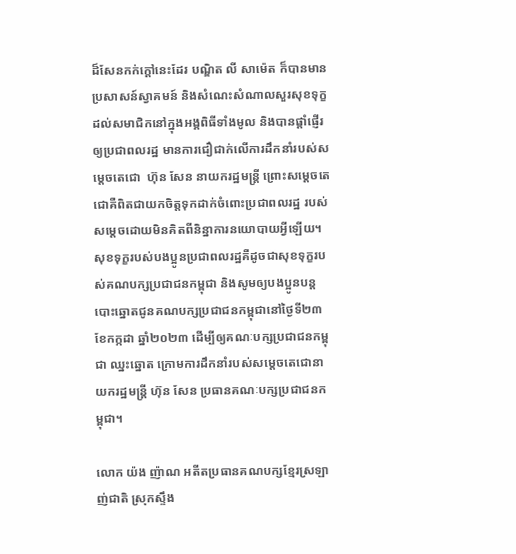ដ៏សែនកក់ក្តៅនេះដែរ បណ្ឌិត លី សាម៉េត ក៏បានមានប្រសាសន៍ស្វាគមន៍ និងសំណេះសំណាលសួរសុខទុក្ខដល់សមាជិកនៅក្នុងអង្គពិធីទាំងមូល និងបានផ្តាំផ្ញើរឲ្យប្រជាពលរដ្ឋ មានការជឿជាក់លើការដឹកនាំរបស់សម្តេចតេជោ  ហ៊ុន សែន នាយករដ្ឋមន្ត្រី ព្រោះសម្តេចតេជោគឺពិតជាយកចិត្តទុកដាក់ចំពោះប្រជាពលរដ្ឋ របស់សម្តេចដោយមិនគិតពីនិន្នាការនយោបាយអ្វីឡើយ។សុខទុក្ខរបស់បងប្អូនប្រជាពលរដ្ឋគឺដូចជាសុខទុក្ខរបស់គណបក្សប្រជាជនកម្ពុជា និងសូមឲ្យបងប្អូនបន្តបោះឆ្នោតជូនគណបក្សប្រជាជនកម្ពុជានៅថ្ងៃទី២៣ ខែកក្កដា ឆ្នាំ២០២៣ ដើម្បីឲ្យគណៈបក្សប្រជាជនកម្ពុជា ឈ្នះឆ្នោត ក្រោមការដឹកនាំរបស់សម្តេចតេជោនាយករដ្ឋមន្ត្រី ហ៊ុន សែន ប្រធានគណៈបក្សប្រជាជនកម្ពុជា។

លោក យ៉ង ញ៉ាណ អតីតប្រធានគណបក្សខ្មែរស្រឡាញ់ជាតិ ស្រុកស្ទឹង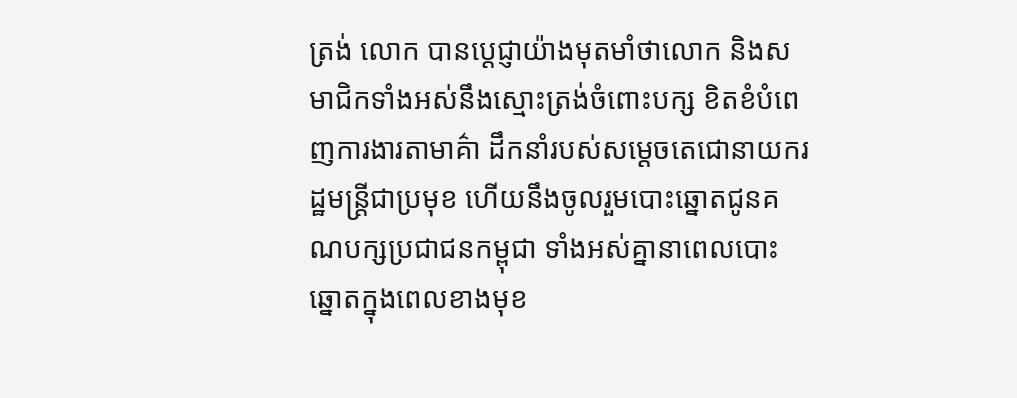ត្រង់ លោក បានប្ដេជ្ញាយ៉ាងមុតមាំថាលោក និងសមាជិកទាំងអស់នឹងស្មោះត្រង់ចំពោះបក្ស ខិតខំបំពេញការងារតាមាគ៌ា ដឹកនាំរបស់សម្ដេចតេជោនាយករដ្ឋមន្ត្រីជាប្រមុខ ហើយនឹងចូលរួមបោះឆ្នោតជូនគណបក្សប្រជាជនកម្ពុជា ទាំងអស់គ្នានាពេលបោះឆ្នោតក្នុងពេលខាងមុខ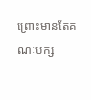ព្រោះមានតែគណៈបក្ស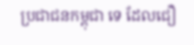ប្រជាជនកម្ពុជា ទេ ដែលជឿ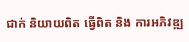ជាក់ និយាយពិត ធ្វើពិត និង ការអភិវឌ្ឍ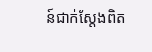ន៍ជាក់ស្តែងពិត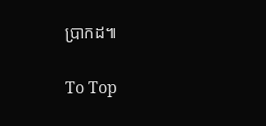ប្រាកដ៕

To Top